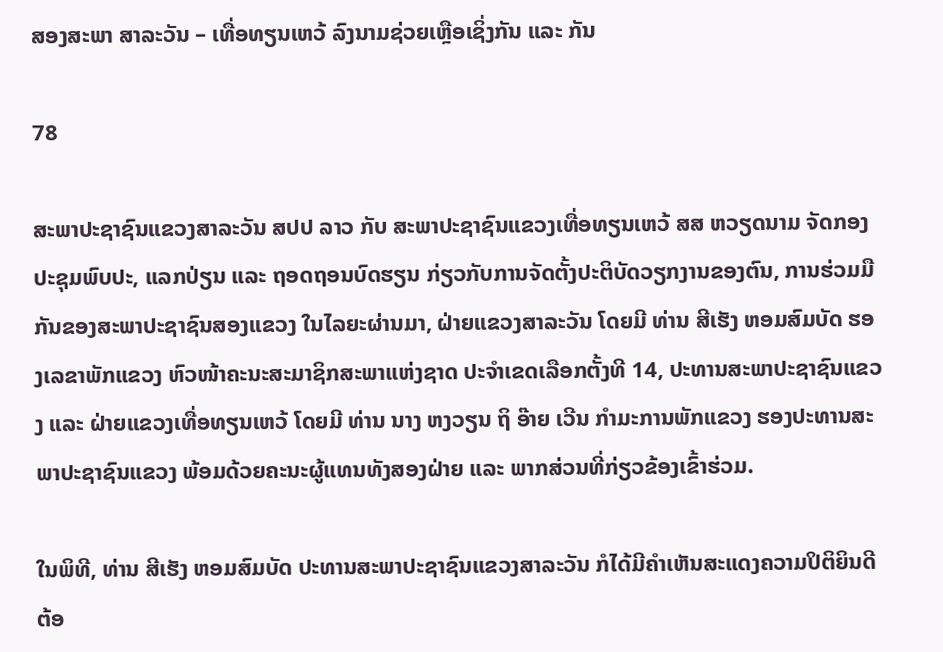ສອງສະພາ ສາລະວັນ – ເທື່ອທຽນເຫວ້ ລົງນາມຊ່ວຍເຫຼືອເຊິ່ງກັນ ແລະ ກັນ

78

ສະພາປະຊາຊົນແຂວງສາລະວັນ ສປປ ລາວ ກັບ ສະພາປະຊາຊົນແຂວງເທື່ອທຽນເຫວ້ ສສ ຫວຽດນາມ ຈັດກອງປະຊຸມພົບປະ, ແລກປ່ຽນ ແລະ ຖອດຖອນບົດຮຽນ ກ່ຽວກັບການຈັດຕັ້ງປະຕິບັດວຽກງານຂອງຕົນ, ການຮ່ວມມືກັນຂອງສະພາປະຊາຊົນສອງແຂວງ ໃນໄລຍະຜ່ານມາ, ຝ່າຍແຂວງສາລະວັນ ໂດຍມີ ທ່ານ ສີເຮັງ ຫອມສົມບັດ ຮອງເລຂາພັກແຂວງ ຫົວໜ້າຄະນະສະມາຊິກສະພາແຫ່ງຊາດ ປະຈຳເຂດເລືອກຕັ້ງທີ 14, ປະທານສະພາປະຊາຊົນແຂວງ ແລະ ຝ່າຍແຂວງເທື່ອທຽນເຫວ້ ໂດຍມີ ທ່ານ ນາງ ຫງວຽນ ຖິ ອ໊າຍ ເວີນ ກໍາມະການພັກແຂວງ ຮອງປະທານສະພາປະຊາຊົນແຂວງ ພ້ອມດ້ວຍຄະນະຜູ້ແທນທັງສອງຝ່າຍ ແລະ ພາກສ່ວນທີ່ກ່ຽວຂ້ອງເຂົ້າຮ່ວມ.

ໃນພິທີ, ທ່ານ ສີເຮັງ ຫອມສົມບັດ ປະທານສະພາປະຊາຊົນແຂວງສາລະວັນ ກໍໄດ້ມີຄໍາເຫັນສະແດງຄວາມປິຕິຍິນດີຕ້ອ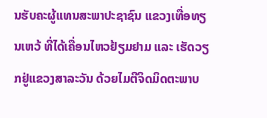ນຮັບຄະຜູ້ແທນສະພາປະຊາຊົນ ແຂວງເທື່ອທຽນເຫວ້ ທີ່ໄດ້ເຄື່ອນໄຫວຢ້ຽມຢາມ ແລະ ເຮັດວຽກຢູ່ແຂວງສາລະວັນ ດ້ວຍໄມຕີຈິດມິດຕະພາບ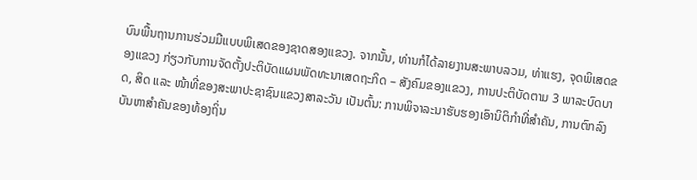ບົນພື້ນຖານການຮ່ວມມືແບບພິເສດຂອງຊາດສອງແຂວງ. ຈາກນັ້ນ, ທ່ານກໍໄດ້ລາຍງານສະພາບລວມ, ທ່າແຮງ, ຈຸດພິເສດຂອງແຂວງ ກ່ຽວກັບການຈັດຕັ້ງປະຕິບັດແຜນພັດທະນາເສດຖະກິດ – ສັງຄົມຂອງແຂວງ, ການປະຕິບັດຕາມ 3 ພາລະບົດບາດ, ສິດ ແລະ ໜ້າທີ່ຂອງສະພາປະຊາຊົນແຂວງສາລະວັນ ເປັນຕົ້ນ: ການພິຈາລະນາຮັບຮອງເອົານິຕິກໍາທີ່ສໍາຄັນ, ການຕົກລົງບັນຫາສຳຄັນຂອງທ້ອງຖິ່ນ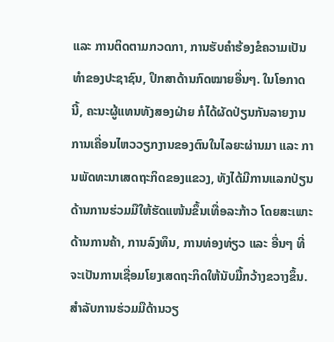ແລະ ການຕິດຕາມກວດກາ, ການຮັບຄໍາຮ້ອງຂໍຄວາມເປັນທໍາຂອງປະຊາຊົນ, ປຶກສາດ້ານກົດໝາຍອື່ນໆ. ໃນໂອກາດນີ້, ຄະນະຜູ້ແທນທັງສອງຝ່າຍ ກໍໄດ້ຜັດປ່ຽນກັນລາຍງານການເຄື່ອນໄຫວວຽກງານຂອງຕົນໃນໄລຍະຜ່ານມາ ແລະ ການພັດທະນາເສດຖະກິດຂອງແຂວງ, ທັງໄດ້ມີການແລກປ່ຽນດ້ານການຮ່ວມມືໃຫ້ຮັດແໜ້ນຂຶ້ນເທື່ອລະກ້າວ ໂດຍສະເພາະດ້ານການຄ້າ, ການລົງທຶນ, ການທ່ອງທ່ຽວ ແລະ ອື່ນໆ ທີ່ຈະເປັນການເຊື່ອມໂຍງເສດຖະກິດໃຫ້ນັບມື້ກວ້າງຂວາງຂຶ້ນ. ສຳລັບການຮ່ວມມືດ້ານວຽ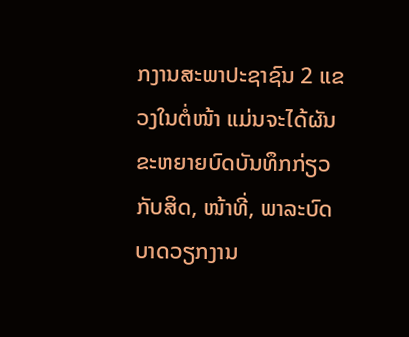ກງານສະພາປະຊາຊົນ 2 ແຂວງໃນຕໍ່ໜ້າ ແມ່ນຈະໄດ້ຜັນຂະຫຍາຍບົດບັນທຶກກ່ຽວກັບສິດ, ໜ້າທີ່, ພາລະບົດບາດວຽກງານ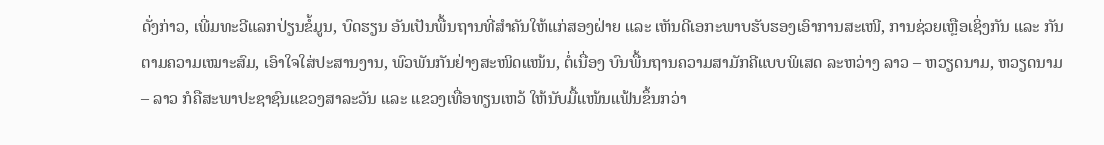ດັ່ງກ່າວ, ເພີ່ມທະວີແລກປ່ຽນຂໍ້ມູນ, ບົດຮຽນ ອັນເປັນພື້ນຖານທີ່ສໍາຄັນໃຫ້ແກ່ສອງຝ່າຍ ແລະ ເຫັນດີເອກະພາບຮັບຮອງເອົາການສະເໜີ, ການຊ່ວຍເຫຼືອເຊິ່ງກັນ ແລະ ກັນ ຕາມຄວາມເໝາະສົມ, ເອົາໃຈໃສ່ປະສານງານ, ພົວພັນກັນຢ່າງສະໜິດແໜ້ນ, ຕໍ່ເນື່ອງ ບົນພື້ນຖານຄວາມສາມັກຄີແບບພິເສດ ລະຫວ່າງ ລາວ – ຫວຽດນາມ, ຫວຽດນາມ – ລາວ ກໍຄືສະພາປະຊາຊົນແຂວງສາລະວັນ ແລະ ແຂວງເທື່ອທຽນເຫວ້ ໃຫ້ນັບມື້ແໜ້ນແຟ້ນຂຶ້ນກວ່າ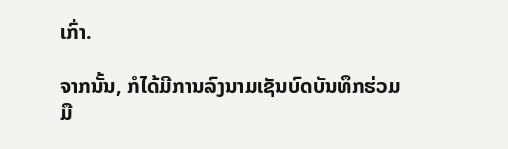ເກົ່າ.

ຈາກນັ້ນ, ກໍໄດ້ມີການລົງນາມເຊັນບົດບັນທຶກຮ່ວມມື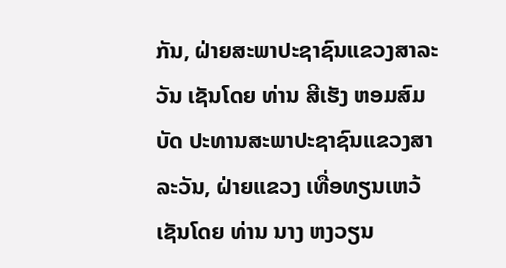ກັນ, ຝ່າຍສະພາປະຊາຊົນແຂວງສາລະວັນ ເຊັນໂດຍ ທ່ານ ສີເຮັງ ຫອມສົມບັດ ປະທານສະພາປະຊາຊົນແຂວງສາລະວັນ, ຝ່າຍແຂວງ ເທື່ອທຽນເຫວ້ ເຊັນໂດຍ ທ່ານ ນາງ ຫງວຽນ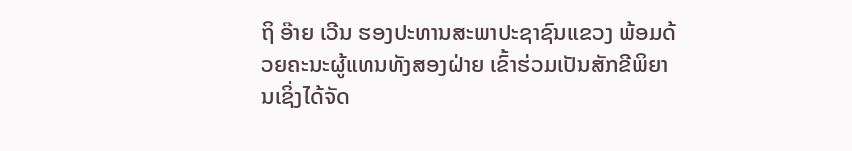ຖິ ອ໊າຍ ເວີນ ຮອງປະທານສະພາປະຊາຊົນແຂວງ ພ້ອມດ້ວຍຄະນະຜູ້ແທນທັງສອງຝ່າຍ ເຂົ້າຮ່ວມເປັນສັກຂີພິຍານເຊິ່ງໄດ້ຈັດ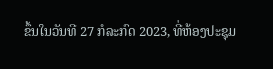ຂຶ້ນໃນວັນທີ 27 ກໍລະກົດ 2023, ທີ່ຫ້ອງປະຊຸມ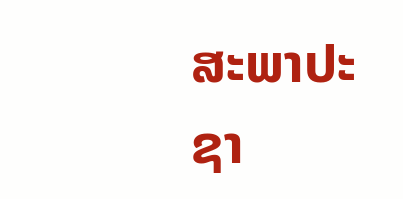ສະພາປະຊາ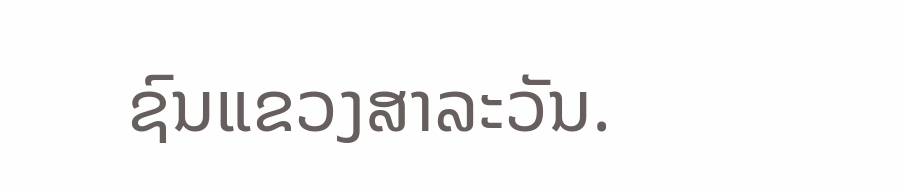ຊົນແຂວງສາລະວັນ.